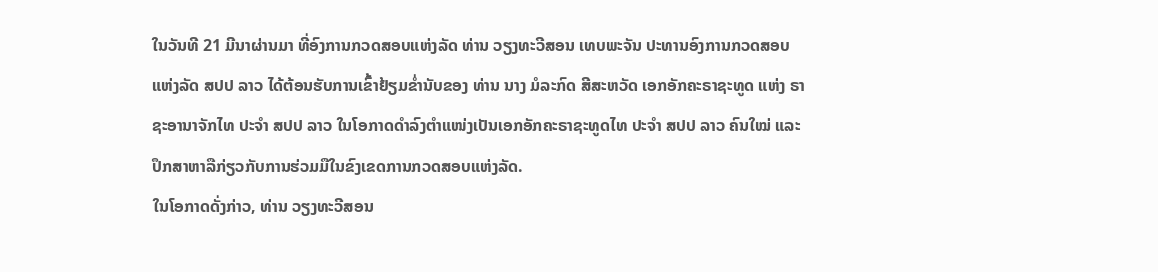ໃນວັນທີ 21 ມີນາຜ່ານມາ ທີ່ອົງການກວດສອບແຫ່ງລັດ ທ່ານ ວຽງທະວີສອນ ເທບພະຈັນ ປະທານອົງການກວດສອບແຫ່ງລັດ ສປປ ລາວ ໄດ້ຕ້ອນຮັບການເຂົ້າຢ້ຽມຂໍ່ານັບຂອງ ທ່ານ ນາງ ມໍລະກົດ ສີສະຫວັດ ເອກອັກຄະຣາຊະທູດ ແຫ່ງ ຣາຊະອານາຈັກໄທ ປະຈຳ ສປປ ລາວ ໃນໂອກາດດຳລົງຕຳແໜ່ງເປັນເອກອັກຄະຣາຊະທູດໄທ ປະຈຳ ສປປ ລາວ ຄົນໃໝ່ ແລະປຶກສາຫາລືກ່ຽວກັບການຮ່ວມມືໃນຂົງເຂດການກວດສອບແຫ່ງລັດ.
ໃນໂອກາດດັ່ງກ່າວ, ທ່ານ ວຽງທະວີສອນ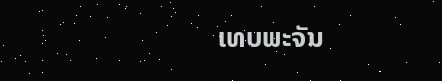ເທບພະຈັນ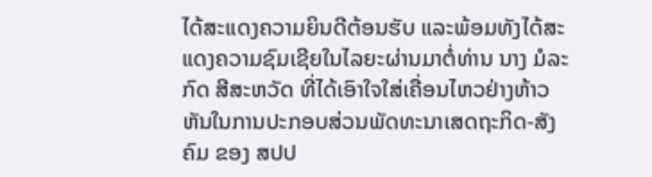ໄດ້ສະແດງຄວາມຍິນດີຕ້ອນຮັບ ແລະພ້ອມທັງໄດ້ສະແດງຄວາມຊົມເຊີຍໃນໄລຍະຜ່ານມາຕໍ່ທ່ານ ນາງ ມໍລະກົດ ສີສະຫວັດ ທີ່ໄດ້ເອົາໃຈໃສ່ເຄື່ອນໄຫວຢ່າງຫ້າວຫັນໃນການປະກອບສ່ວນພັດທະນາເສດຖະກິດ-ສັງຄົມ ຂອງ ສປປ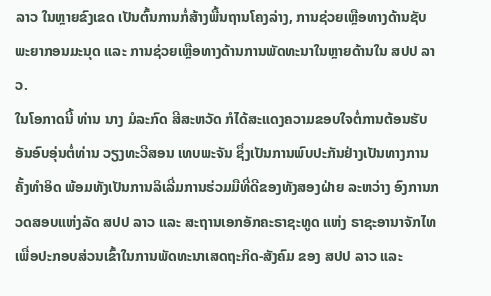ລາວ ໃນຫຼາຍຂົງເຂດ ເປັນຕົ້ນການກໍ່ສ້າງພື້ນຖານໂຄງລ່າງ, ການຊ່ວຍເຫຼືອທາງດ້ານຊັບພະຍາກອນມະນຸດ ແລະ ການຊ່ວຍເຫຼືອທາງດ້ານການພັດທະນາໃນຫຼາຍດ້ານໃນ ສປປ ລາວ.
ໃນໂອກາດນີ້ ທ່ານ ນາງ ມໍລະກົດ ສີສະຫວັດ ກໍໄດ້ສະແດງຄວາມຂອບໃຈຕໍ່ການຕ້ອນຮັບອັນອົບອຸ່ນຕໍ່ທ່ານ ວຽງທະວີສອນ ເທບພະຈັນ ຊຶ່ງເປັນການພົບປະກັນຢ່າງເປັນທາງການຄັ້ງທຳອິດ ພ້ອມທັງເປັນການລິເລີ່ມການຮ່ວມມືທີ່ດີຂອງທັງສອງຝ່າຍ ລະຫວ່າງ ອົງການກວດສອບແຫ່ງລັດ ສປປ ລາວ ແລະ ສະຖານເອກອັກຄະຣາຊະທູດ ແຫ່ງ ຣາຊະອານາຈັກໄທ ເພື່ອປະກອບສ່ວນເຂົ້າໃນການພັດທະນາເສດຖະກິດ-ສັງຄົມ ຂອງ ສປປ ລາວ ແລະ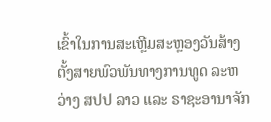ເຂົ້າໃນການສະເຫຼີມສະຫຼອງວັນສ້າງຕັ້ງສາຍພົວພັນທາງການທູດ ລະຫວ່າງ ສປປ ລາວ ແລະ ຣາຊະອານາຈັກ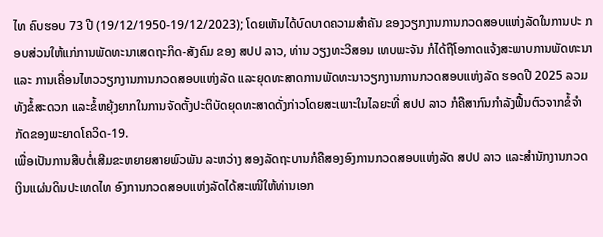ໄທ ຄົບຮອບ 73 ປີ (19/12/1950-19/12/2023); ໂດຍເຫັນໄດ້ບົດບາດຄວາມສໍາຄັນ ຂອງວຽກງານການກວດສອບແຫ່ງລັດໃນການປະ ກອບສ່ວນໃຫ້ແກ່ການພັດທະນາເສດຖະກິດ-ສັງຄົມ ຂອງ ສປປ ລາວ, ທ່ານ ວຽງທະວີສອນ ເທບພະຈັນ ກໍໄດ້ຖືໂອກາດແຈ້ງສະພາບການພັດທະນາ ແລະ ການເຄື່ອນໄຫວວຽກງານການກວດສອບແຫ່ງລັດ ແລະຍຸດທະສາດການພັດທະນາວຽກງານການກວດສອບແຫ່ງລັດ ຮອດປີ 2025 ລວມທັງຂໍ້ສະດວກ ແລະຂໍ້ຫຍຸ້ງຍາກໃນການຈັດຕັ້ງປະຕິບັດຍຸດທະສາດດັ່ງກ່າວໂດຍສະເພາະໃນໄລຍະທີ່ ສປປ ລາວ ກໍຄືສາກົນກໍາລັງຟື້ນຕົວຈາກຂໍ້ຈໍາກັດຂອງພະຍາດໂຄວິດ-19.
ເພື່ອເປັນການສືບຕໍ່ເສີມຂະຫຍາຍສາຍພົວພັນ ລະຫວ່າງ ສອງລັດຖະບານກໍຄືສອງອົງການກວດສອບແຫ່ງລັດ ສປປ ລາວ ແລະສຳນັກງານກວດເງິນແຜ່ນດິນປະເທດໄທ ອົງການກວດສອບແຫ່ງລັດໄດ້ສະເໜີໃຫ້ທ່ານເອກ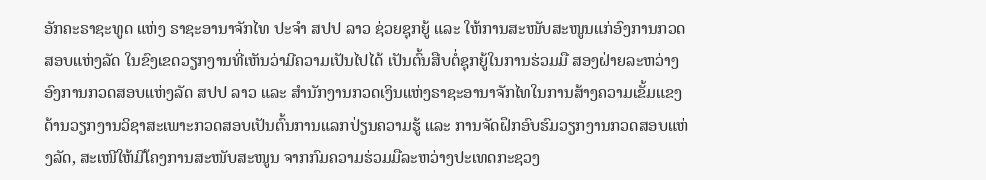ອັກຄະຣາຊະທູດ ແຫ່ງ ຣາຊະອານາຈັກໄທ ປະຈຳ ສປປ ລາວ ຊ່ວຍຊຸກຍູ້ ແລະ ໃຫ້ການສະໜັບສະໜູນແກ່ອົງການກວດສອບແຫ່ງລັດ ໃນຂົງເຂດວຽກງານທີ່ເຫັນວ່າມີຄວາມເປັນໄປໄດ້ ເປັນຕົ້ນສືບຕໍ່ຊຸກຍູ້ໃນການຮ່ວມມື ສອງຝ່າຍລະຫວ່າງ ອົງການກວດສອບແຫ່ງລັດ ສປປ ລາວ ແລະ ສຳນັກງານກວດເງິນແຫ່ງຣາຊະອານາຈັກໄທໃນການສ້າງຄວາມເຂັ້ມແຂງດ້ານວຽກງານວິຊາສະເພາະກວດສອບເປັນຕົ້ນການແລກປ່ຽນຄວາມຮູ້ ແລະ ການຈັດຝຶກອົບຮົມວຽກງານກວດສອບແຫ່ງລັດ, ສະເໜີໃຫ້ມີໂຄງການສະໜັບສະໜູນ ຈາກກົມຄວາມຮ່ວມມືລະຫວ່າງປະເທດກະຊວງ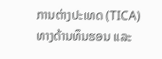ການຕ່າງປະເທດ (TICA) ທາງດ້ານທຶນຮອນ ແລະ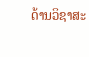ດ້ານວິຊາສະ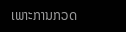ເພາະການກວດ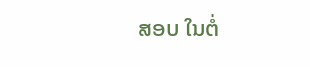ສອບ ໃນຕໍ່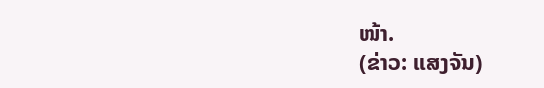ໜ້າ.
(ຂ່າວ: ແສງຈັນ)